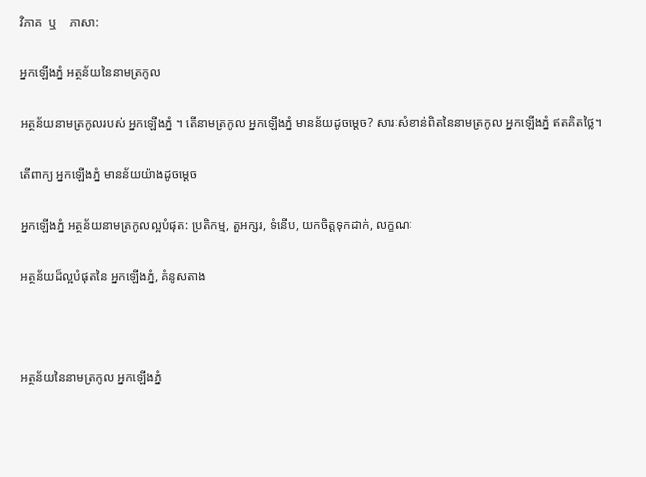វិភាគ  ឬ    ភាសា:

អ្នកឡើងភ្នំ អត្ថន័យនៃនាមត្រកូល

អត្ថន័យនាមត្រកូលរបស់ អ្នកឡើងភ្នំ ។ តើនាមត្រកូល អ្នកឡើងភ្នំ មានន័យដូចម្តេច? សារៈសំខាន់ពិតនៃនាមត្រកូល អ្នកឡើងភ្នំ ឥតគិតថ្លៃ។

តើពាក្យ អ្នកឡើងភ្នំ មានន័យយ៉ាងដូចម្ដេច

អ្នកឡើងភ្នំ អត្ថន័យនាមត្រកូលល្អបំផុត: ប្រតិកម្ម, តួអក្សរ, ទំនើប, យកចិត្តទុកដាក់, លក្ខណៈ

អត្ថន័យដ៏ល្អបំផុតនៃ អ្នកឡើងភ្នំ, គំនូសតាង



អត្ថន័យនៃនាមត្រកូល អ្នកឡើងភ្នំ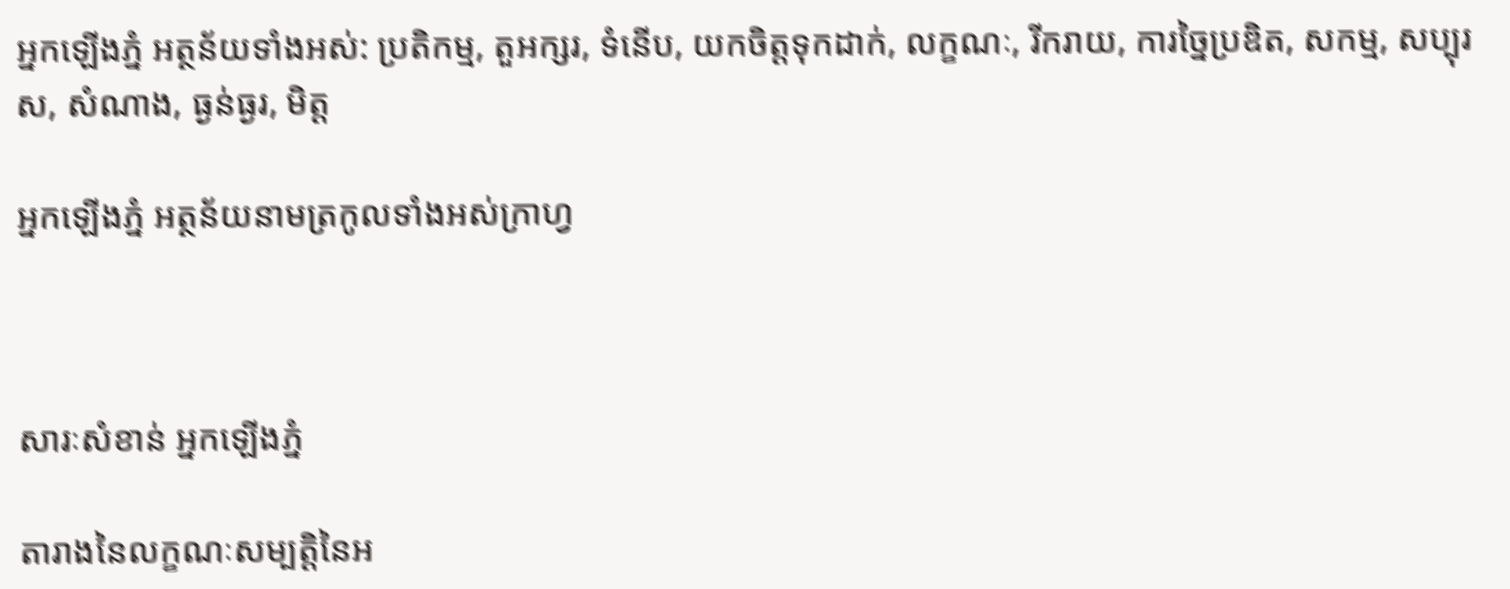អ្នកឡើងភ្នំ អត្ថន័យទាំងអស់: ប្រតិកម្ម, តួអក្សរ, ទំនើប, យកចិត្តទុកដាក់, លក្ខណៈ, រីករាយ, ការច្នៃប្រឌិត, សកម្ម, សប្បុរស, សំណាង, ធ្ងន់ធ្ងរ, មិត្ត

អ្នកឡើងភ្នំ អត្ថន័យនាមត្រកូលទាំងអស់ក្រាហ្វ



សារៈសំខាន់ អ្នកឡើងភ្នំ

តារាងនៃលក្ខណៈសម្បត្តិនៃអ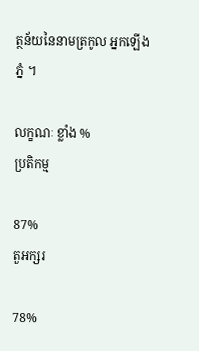ត្ថន័យនៃនាមត្រកូល អ្នកឡើងភ្នំ ។

លក្ខណៈ ខ្លាំង %
ប្រតិកម្ម

87%
តួអក្សរ

78%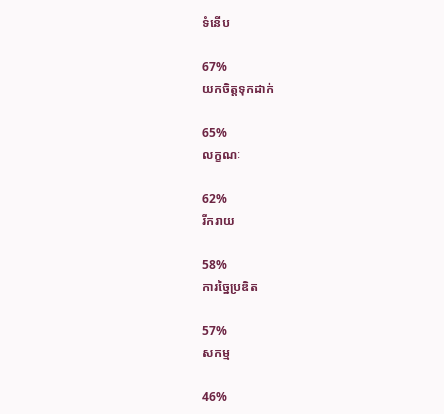ទំនើប

67%
យកចិត្តទុកដាក់

65%
លក្ខណៈ

62%
រីករាយ

58%
ការច្នៃប្រឌិត

57%
សកម្ម

46%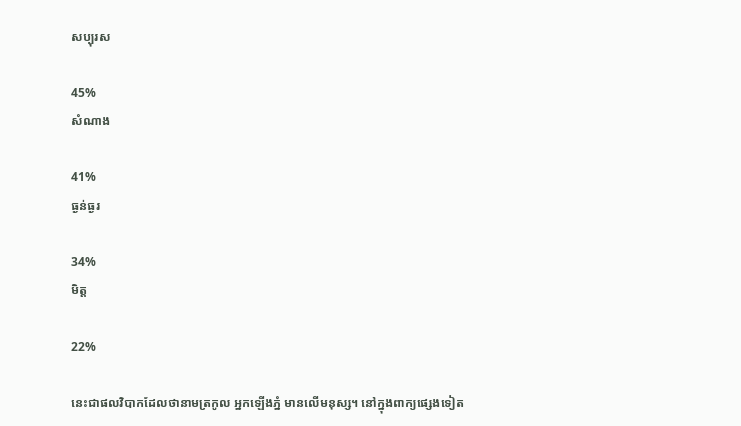សប្បុរស

45%
សំណាង

41%
ធ្ងន់ធ្ងរ

34%
មិត្ត

22%

នេះជាផលវិបាកដែលថានាមត្រកូល អ្នកឡើងភ្នំ មានលើមនុស្ស។ នៅក្នុងពាក្យផ្សេងទៀត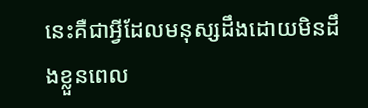នេះគឺជាអ្វីដែលមនុស្សដឹងដោយមិនដឹងខ្លួនពេល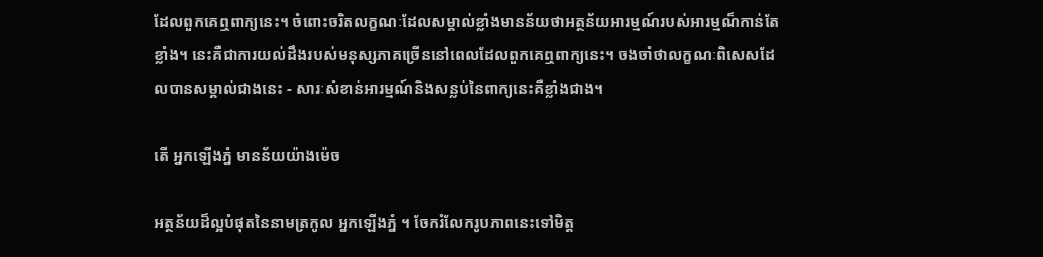ដែលពួកគេឮពាក្យនេះ។ ចំពោះចរិតលក្ខណៈដែលសម្គាល់ខ្លាំងមានន័យថាអត្ថន័យអារម្មណ៍របស់អារម្មណ៏កាន់តែខ្លាំង។ នេះគឺជាការយល់ដឹងរបស់មនុស្សភាគច្រើននៅពេលដែលពួកគេឮពាក្យនេះ។ ចងចាំថាលក្ខណៈពិសេសដែលបានសម្គាល់ជាងនេះ - សារៈសំខាន់អារម្មណ៍និងសន្លប់នៃពាក្យនេះគឺខ្លាំងជាង។

តើ អ្នកឡើងភ្នំ មានន័យយ៉ាងម៉េច

អត្ថន័យដ៏ល្អបំផុតនៃនាមត្រកូល អ្នកឡើងភ្នំ ។ ចែករំលែករូបភាពនេះទៅមិត្ត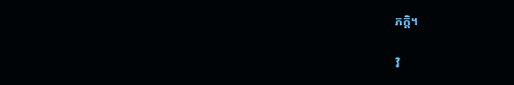ភក្តិ។

វិ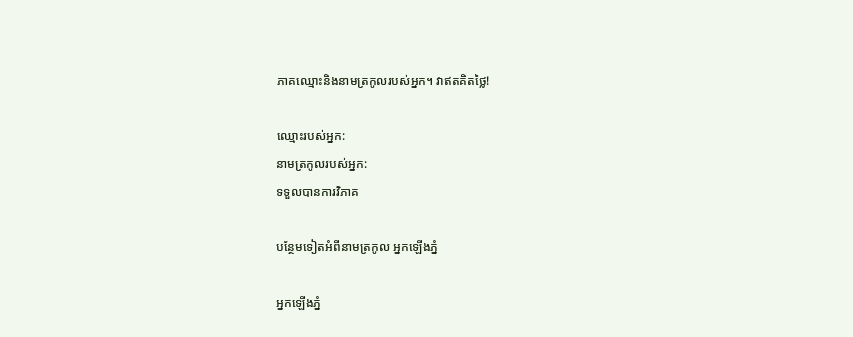ភាគឈ្មោះនិងនាមត្រកូលរបស់អ្នក។ វាឥតគិតថ្លៃ!

ឈ្មោះរបស់អ្នក:
នាមត្រកូលរបស់អ្នក:
ទទួលបានការវិភាគ

បន្ថែមទៀតអំពីនាមត្រកូល អ្នកឡើងភ្នំ

អ្នកឡើងភ្នំ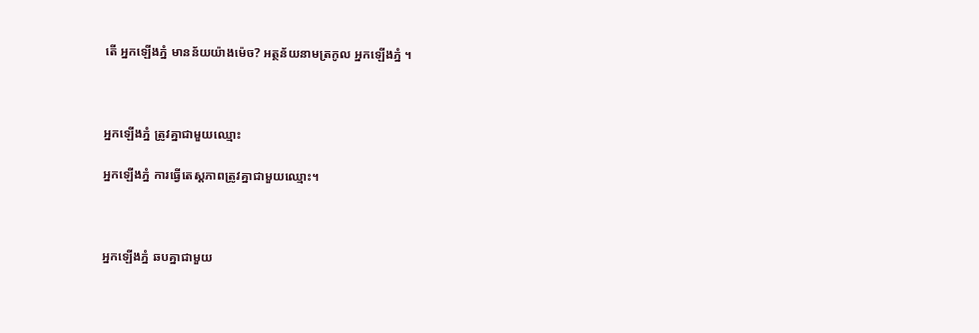តើ អ្នកឡើងភ្នំ មានន័យយ៉ាងម៉េច? អត្ថន័យនាមត្រកូល អ្នកឡើងភ្នំ ។



អ្នកឡើងភ្នំ ត្រូវគ្នាជាមួយឈ្មោះ

អ្នកឡើងភ្នំ ការធ្វើតេស្តភាពត្រូវគ្នាជាមួយឈ្មោះ។



អ្នកឡើងភ្នំ ឆបគ្នាជាមួយ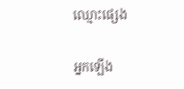ឈ្មោះផ្សេង

អ្នកឡើង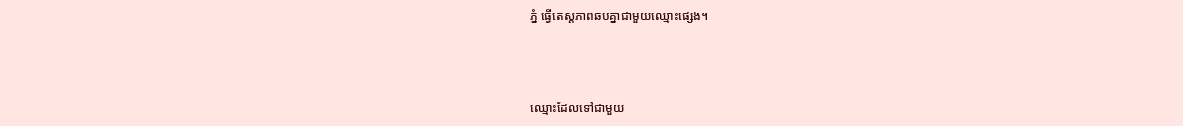ភ្នំ ធ្វើតេស្តភាពឆបគ្នាជាមួយឈ្មោះផ្សេង។



ឈ្មោះដែលទៅជាមួយ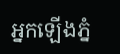អ្នកឡើងភ្នំ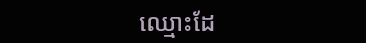ឈ្មោះដែ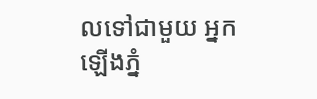លទៅជាមួយ អ្នកឡើងភ្នំ